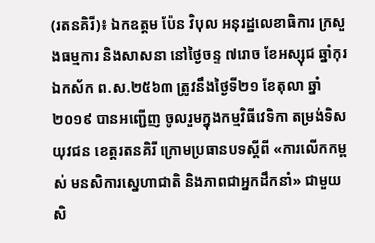(រតនគិរី)៖ ឯកឧត្តម ប៉ែន វិបុល អនុរដ្ឋលេខាធិការ ក្រសួងធម្មការ និងសាសនា នៅថ្ងៃចន្ទ ៧រោច ខែអស្សុជ ឆ្នាំកុរ ឯកស័ក ព.ស.២៥៦៣ ត្រូវនឹងថ្ងៃទី២១ ខែតុលា ឆ្នាំ២០១៩ បានអញ្ជើញ ចូលរួមក្នុងកម្មវិធីវេទិកា តម្រង់ទិសយុវជន ខេត្តរតនគិរី ក្រោមប្រធានបទស្តីពី «ការលើកកម្ពស់ មនសិការស្នេហាជាតិ និងភាពជាអ្នកដឹកនាំ» ជាមួយសិ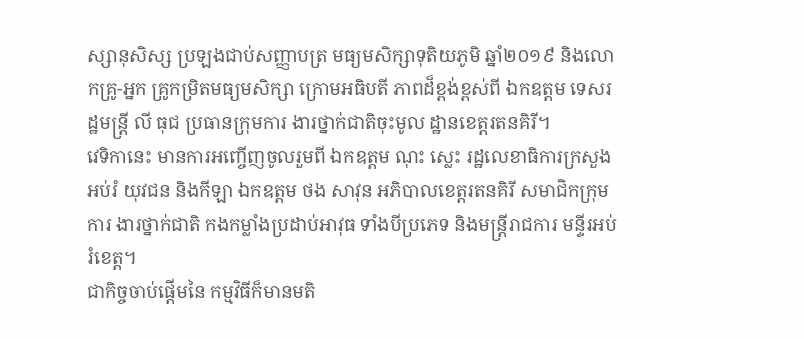ស្សានុសិស្ស ប្រឡងជាប់សញ្ញាបត្រ មធ្យមសិក្សាទុតិយភូមិ ឆ្នាំ២០១៩ និងលោកគ្រូ-អ្នក គ្រូកម្រិតមធ្យមសិក្សា ក្រោមអធិបតី ភាពដ៏ខ្ពង់ខ្ពស់ពី ឯកឧត្តម ទេសរដ្ឋមន្ត្រី លី ធុជ ប្រធានក្រុមការ ងារថ្នាក់ជាតិចុះមូល ដ្ឋានខេត្តរតនគិរី។
វេទិកានេះ មានការអញ្ចើញចូលរួមពី ឯកឧត្តម ណុះ ស្លេះ រដ្ឋលេខាធិការក្រសួងអប់រំ យុវជន និងកីឡា ឯកឧត្តម ថង សាវុន អភិបាលខេត្តរតនគិរី សមាជិកក្រុមការ ងារថ្នាក់ជាតិ កងកម្លាំងប្រដាប់អាវុធ ទាំងបីប្រភេទ និងមន្រ្តីរាជការ មន្ទីរអប់រំខេត្ត។
ជាកិច្ចចាប់ផ្តើមនៃ កម្មវិធីក៏មានមតិ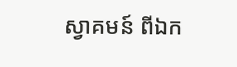ស្វាគមន៍ ពីឯក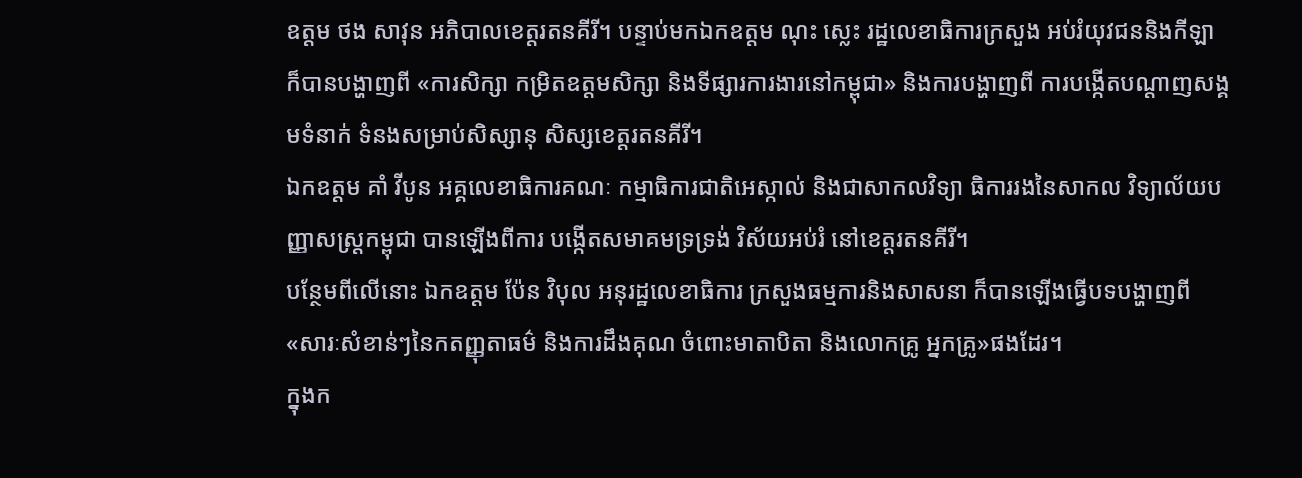ឧត្តម ថង សាវុន អភិបាលខេត្តរតនគីរី។ បន្ទាប់មកឯកឧត្តម ណុះ ស្លេះ រដ្ឋលេខាធិការក្រសួង អប់រំយុវជននិងកីឡា ក៏បានបង្ហាញពី «ការសិក្សា កម្រិតឧត្តមសិក្សា និងទីផ្សារការងារនៅកម្ពុជា» និងការបង្ហាញពី ការបង្កើតបណ្តាញសង្គមទំនាក់ ទំនងសម្រាប់សិស្សានុ សិស្សខេត្តរតនគីរី។
ឯកឧត្តម គាំ វីបូន អគ្គលេខាធិការគណៈ កម្មាធិការជាតិអេស្កាល់ និងជាសាកលវិទ្យា ធិការរងនៃសាកល វិទ្យាល័យបញ្ញាសស្ត្រកម្ពុជា បានឡើងពីការ បង្កើតសមាគមទ្រទ្រង់ វិស័យអប់រំ នៅខេត្តរតនគីរី។
បន្ថែមពីលើនោះ ឯកឧត្តម ប៉ែន វិបុល អនុរដ្ឋលេខាធិការ ក្រសួងធម្មការនិងសាសនា ក៏បានឡើងធ្វើបទបង្ហាញពី «សារៈសំខាន់ៗនៃកតញ្ញុតាធម៌ និងការដឹងគុណ ចំពោះមាតាបិតា និងលោកគ្រូ អ្នកគ្រូ»ផងដែរ។
ក្នុងក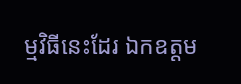ម្មវិធីនេះដែរ ឯកឧត្តម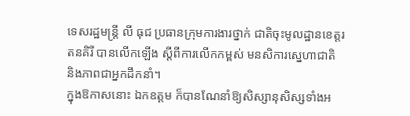ទេសរដ្ឋមន្ត្រី លី ធុជ ប្រធានក្រុមការងារថ្នាក់ ជាតិចុះមូលដ្ឋានខេត្តរតនគិរី បានលើកឡើង ស្តីពីការលើកកម្ពស់ មនសិការស្នេហាជាតិ និងភាពជាអ្នកដឹកនាំ។
ក្នុងឱកាសនោះ ឯកឧត្តម ក៏បានណែនាំឱ្យសិស្សានុសិស្សទាំងអ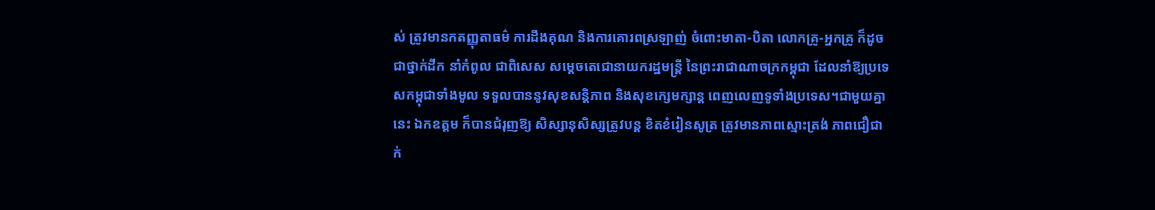ស់ ត្រូវមានកតញ្ញុតាធម៌ ការដឹងគុណ និងការគោរពស្រឡាញ់ ចំពោះមាតា-បិតា លោកគ្រូ-អ្នកគ្រូ ក៏ដូចជាថ្នាក់ដឹក នាំកំពូល ជាពិសេស សម្តេចតេជោនាយករដ្ឋមន្រ្តី នៃព្រះរាជាណាចក្រកម្ពុជា ដែលនាំឱ្យប្រទេសកម្ពុជាទាំងមូល ទទួលបាននូវសុខសន្តិភាព និងសុខក្សេមក្សាន្ត ពេញលេញទូទាំងប្រទេស។ជាមួយគ្នានេះ ឯកឧត្តម ក៏បានជំរុញឱ្យ សិស្សានុសិស្សត្រូវបន្ត ខិតខំរៀនសូត្រ ត្រូវមានភាពស្មោះត្រង់ ភាពជឿជាក់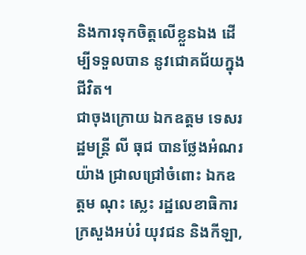និងការទុកចិត្តលើខ្លួនឯង ដើម្បីទទួលបាន នូវជោគជ័យក្នុងជីវិត។
ជាចុងក្រោយ ឯកឧត្តម ទេសរដ្ឋមន្រ្តី លី ធុជ បានថ្លែងអំណរយ៉ាង ជ្រាលជ្រៅចំពោះ ឯកឧត្តម ណុះ ស្លេះ រដ្ឋលេខាធិការក្រសួងអប់រំ យុវជន និងកីឡា,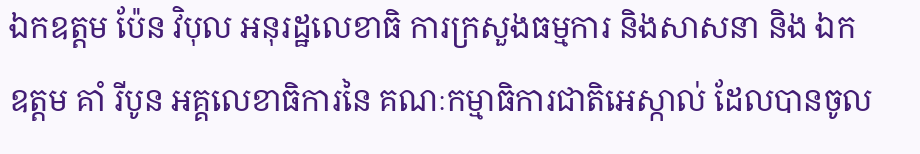ឯកឧត្តម ប៉ែន វិបុល អនុរដ្ឋលេខាធិ ការក្រសួងធម្មការ និងសាសនា និង ឯកឧត្តម គាំ រីបូន អគ្គលេខាធិការនៃ គណៈកម្មាធិការជាតិអេស្កាល់ ដែលបានចូល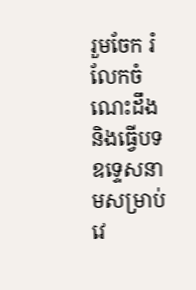រួមចែក រំលែកចំណេះដឹង និងធ្វើបទ ឧទ្ទេសនាមសម្រាប់ វេ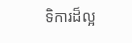ទិការដ៏ល្អ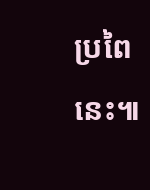ប្រពៃនេះ៕